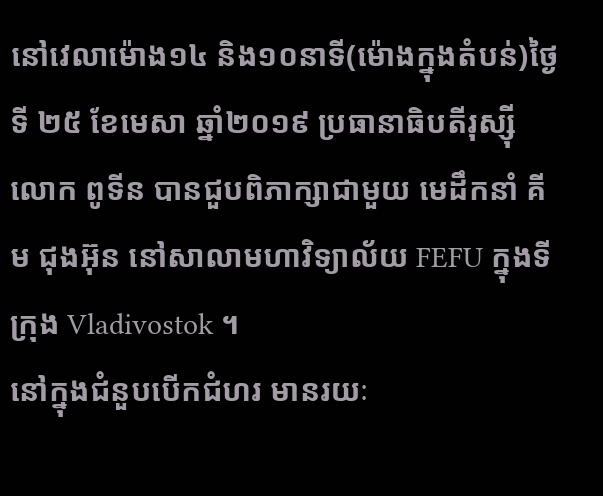នៅវេលាម៉ោង១៤ និង១០នាទី(ម៉ោងក្នុងតំបន់)ថ្ងៃទី ២៥ ខែមេសា ឆ្នាំ២០១៩ ប្រធានាធិបតីរុស្ស៊ី លោក ពូទីន បានជួបពិភាក្សាជាមួយ មេដឹកនាំ គីម ជុងអ៊ុន នៅសាលាមហាវិទ្យាល័យ FEFU ក្នុងទីក្រុង Vladivostok ។
នៅក្នុងជំនួបបើកជំហរ មានរយៈ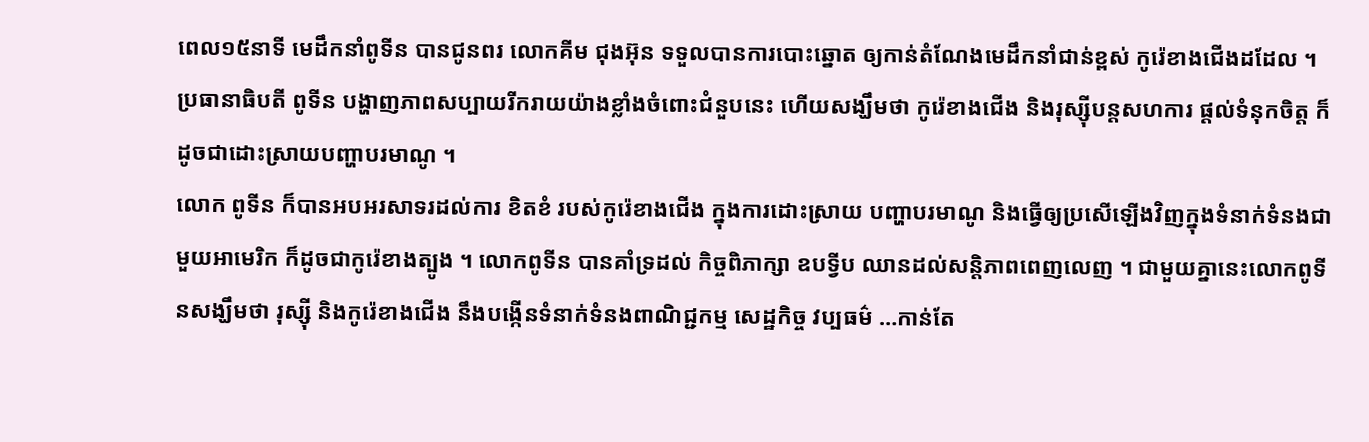ពេល១៥នាទី មេដឹកនាំពូទីន បានជូនពរ លោកគីម ជុងអ៊ុន ទទួលបានការបោះឆ្នោត ឲ្យកាន់តំណែងមេដឹកនាំជាន់ខ្ពស់ កូរ៉េខាងជើងដដែល ។ ប្រធានាធិបតី ពូទីន បង្ហាញភាពសប្បាយរីករាយយ៉ាងខ្លាំងចំពោះជំនួបនេះ ហើយសង្ឃឹមថា កូរ៉េខាងជើង និងរុស្ស៊ីបន្តសហការ ផ្តល់ទំនុកចិត្ត ក៏ដូចជាដោះស្រាយបញ្ហាបរមាណូ ។
លោក ពូទីន ក៏បានអបអរសាទរដល់ការ ខិតខំ របស់កូរ៉េខាងជើង ក្នុងការដោះស្រាយ បញ្ហាបរមាណូ និងធ្វើឲ្យប្រសើឡើងវិញក្នុងទំនាក់ទំនងជាមួយអាមេរិក ក៏ដូចជាកូរ៉េខាងត្បូង ។ លោកពូទីន បានគាំទ្រដល់ កិច្ចពិភាក្សា ឧបទ្វីប ឈានដល់សន្តិភាពពេញលេញ ។ ជាមួយគ្នានេះលោកពូទីនសង្ឃឹមថា រុស្ស៊ី និងកូរ៉េខាងជើង នឹងបង្កើនទំនាក់ទំនងពាណិជ្ជកម្ម សេដ្ឋកិច្ច វប្បធម៌ …កាន់តែ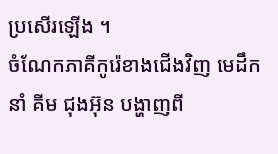ប្រសើរឡើង ។
ចំណែកភាគីកូរ៉េខាងជើងវិញ មេដឹកនាំ គីម ជុងអ៊ុន បង្ហាញពី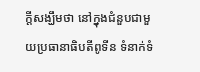ក្តីសង្ឃឹមថា នៅក្នុងជំនួបជាមួយប្រធានាធិបតីពូទីន ទំនាក់ទំ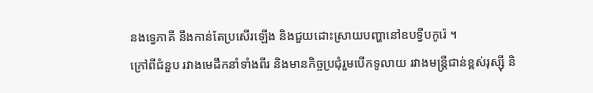នងទ្វេភាគី នឹងកាន់តែប្រសើរឡើង និងជួយដោះស្រាយបញ្ហានៅឧបទ្វីបកូរ៉េ ។
ក្រៅពីជំនួប រវាងមេដឹកនាំទាំងពីរ និងមានកិច្ចប្រជុំរួមបើកទូលាយ រវាងមន្ត្រីជាន់ខ្ពស់រុស្ស៊ី និ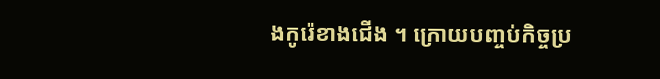ងកូរ៉េខាងជើង ។ ក្រោយបញ្ចប់កិច្ចប្រ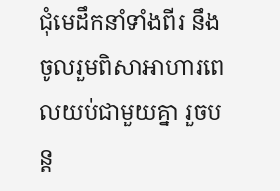ជុំមេដឹកនាំទាំងពីរ នឹង ចូលរួមពិសាអាហារពេលយប់ជាមួយគ្នា រួចបន្ត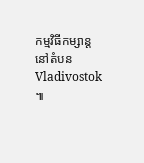កម្មវិធីកម្សាន្ត នៅតំបន Vladivostok ៕